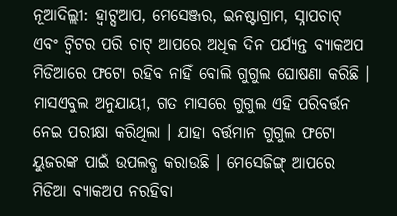ନୂଆଦିଲ୍ଲୀ: ହ୍ବାଟ୍ସଆପ, ମେସେଞ୍ଜର, ଇନଷ୍ଟାଗ୍ରାମ, ସ୍ନାପଚାଟ୍ ଏବଂ ଟ୍ବିଟର ପରି ଚାଟ୍ ଆପରେ ଅଧିକ ଦିନ ପର୍ଯ୍ୟନ୍ତ ବ୍ୟାକଅପ ମିଡିଆରେ ଫଟୋ ରହିବ ନାହିଁ ବୋଲି ଗୁଗୁଲ ଘୋଷଣା କରିଛି ।
ମାସଏବୁଲ ଅନୁଯାୟୀ, ଗତ ମାସରେ ଗୁଗୁଲ ଏହି ପରିବର୍ତ୍ତନ ନେଇ ପରୀକ୍ଷା କରିଥିଲା । ଯାହା ବର୍ତ୍ତମାନ ଗୁଗୁଲ ଫଟୋ ୟୁଜରଙ୍କ ପାଇଁ ଉପଲବ୍ଧ କରାଉଛି । ମେସେଜିଙ୍ଗ୍ ଆପରେ ମିଡିଆ ବ୍ୟାକଅପ ନରହିବା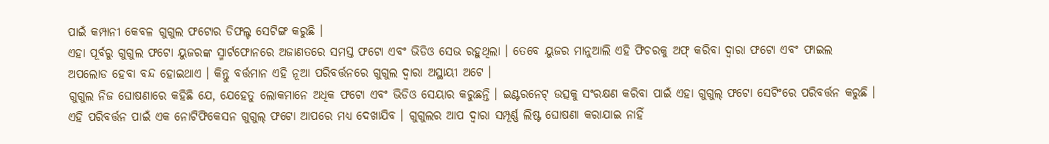ପାଇଁ କମ୍ପାନୀ କେବଳ ଗୁଗୁଲ ଫଟୋର ଡିଫଲ୍ଟ ସେଟିଙ୍ଗ କରୁଛି ।
ଏହା ପୂର୍ବରୁ ଗୁଗୁଲ ଫଟୋ ୟୁଜରଙ୍କ ସ୍ମାର୍ଟଫୋନରେ ଅଜାଣତରେ ସମସ୍ତ ଫଟୋ ଏବଂ ଭିଡିଓ ସେଭ ରହୁଥିଲା । ତେବେ ୟୁଜର ମାନୁଆଲି ଏହି ଫିଚରକୁ ଅଫ୍ କରିବା ଦ୍ବାରା ଫଟୋ ଏବଂ ଫାଇଲ ଅପଲୋଡ ହେବା ବନ୍ଦ ହୋଇଥାଏ । କିନ୍ତୁ ବର୍ତ୍ତମାନ ଏହି ନୂଆ ପରିବର୍ତ୍ତନରେ ଗୁଗୁଲ ଦ୍ବାରା ଅସ୍ଥାୟୀ ଅଟେ ।
ଗୁଗୁଲ ନିଜ ଘୋଷଣାରେ କହିଛି ଯେ, ଯେହେତୁ ଲୋକମାନେ ଅଧିକ ଫଟୋ ଏବଂ ଭିଡିଓ ସେୟାର କରୁଛନ୍ତି । ଇଣ୍ଟରନେଟ୍ ଉତ୍ସକୁ ସଂରକ୍ଷଣ କରିବା ପାଇଁ ଏହା ଗୁଗୁଲ୍ ଫଟୋ ସେଟିଂରେ ପରିବର୍ତ୍ତନ କରୁଛି । ଏହି ପରିବର୍ତ୍ତନ ପାଇଁ ଏକ ନୋଟିଫିକେସନ ଗୁଗୁଲ୍ ଫଟୋ ଆପରେ ମଧ୍ୟ ଦେଖାଯିବ । ଗୁଗୁଲର ଆପ ଦ୍ବାରା ସମ୍ପୂର୍ଣ୍ଣ ଲିଷ୍ଟ ଘୋଷଣା କରାଯାଇ ନାହିଁ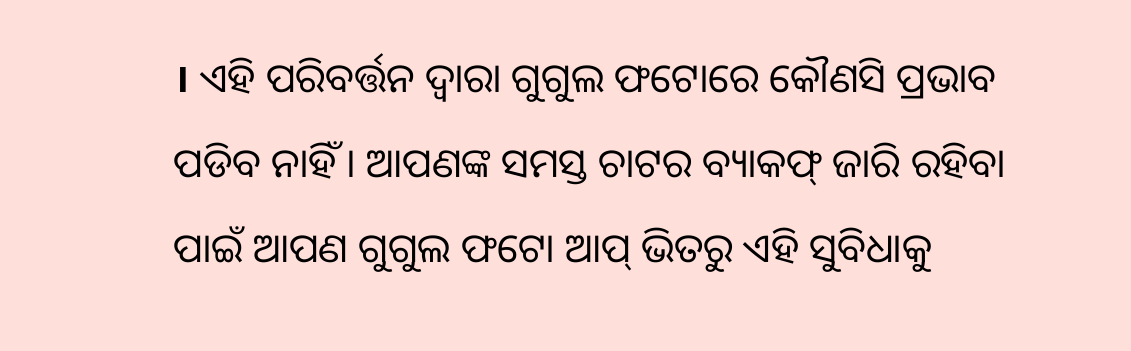। ଏହି ପରିବର୍ତ୍ତନ ଦ୍ବାରା ଗୁଗୁଲ ଫଟୋରେ କୌଣସି ପ୍ରଭାବ ପଡିବ ନାହିଁ । ଆପଣଙ୍କ ସମସ୍ତ ଚାଟର ବ୍ୟାକଫ୍ ଜାରି ରହିବା ପାଇଁ ଆପଣ ଗୁଗୁଲ ଫଟୋ ଆପ୍ ଭିତରୁ ଏହି ସୁବିଧାକୁ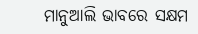ମାନୁଆଲି ଭାବରେ ସକ୍ଷମ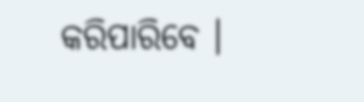କରିପାରିବେ ।